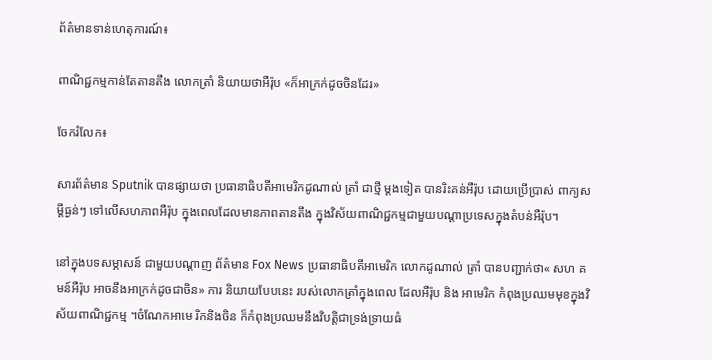ព័ត៌មានទាន់ហេតុការណ៍៖

ពាណិជ្ជកម្មកាន់តែតានតឹង លោកត្រាំ និយាយថាអឺរ៉ុប «ក៏អាក្រក់ដូចចិនដែរ»

ចែករំលែក៖

សារព័ត៌មាន Sputnik បានផ្សាយថា ប្រធានាធិបតីអាមេរិកដូណាល់ ត្រាំ ជាថ្មី ម្តងទៀត បានរិះគន់អឺរ៉ុប ដោយប្រើប្រាស់ ពាក្យសម្តីធ្ងន់ៗ ទៅលើសហភាពអឺរ៉ុប ក្នុងពេលដែលមានភាពតានតឹង ក្នុងវិស័យពាណិជ្ជកម្មជាមួយបណ្តាប្រទេសក្នុងតំបន់អឺរ៉ុប។

នៅក្នុងបទសម្ភាសន៍ ជាមួយបណ្តាញ ព័ត៌មាន Fox News ប្រធានាធិបតីអាមេរិក លោកដូណាល់ ត្រាំ បានបញ្ជាក់ថា« សហ គមន៍អឺរ៉ុប អាចនឹងអាក្រក់ដូចជាចិន» ការ និយាយបែបនេះ របស់លោកត្រាំក្នុងពេល ដែលអឺរ៉ុប និង អាមេរិក កំពុងប្រឈមមុខក្នុងវិស័យពាណិជ្ជកម្ម ។ចំណែកអាមេ រិកនិងចិន ក៏កំពុងប្រឈមនឹងវិបត្តិជាទ្រង់ទ្រាយធំ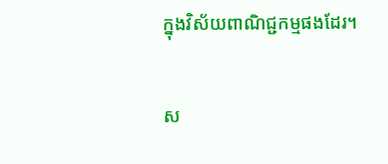ក្នុងវិស័យពាណិជ្ជកម្មផងដែរ។

ស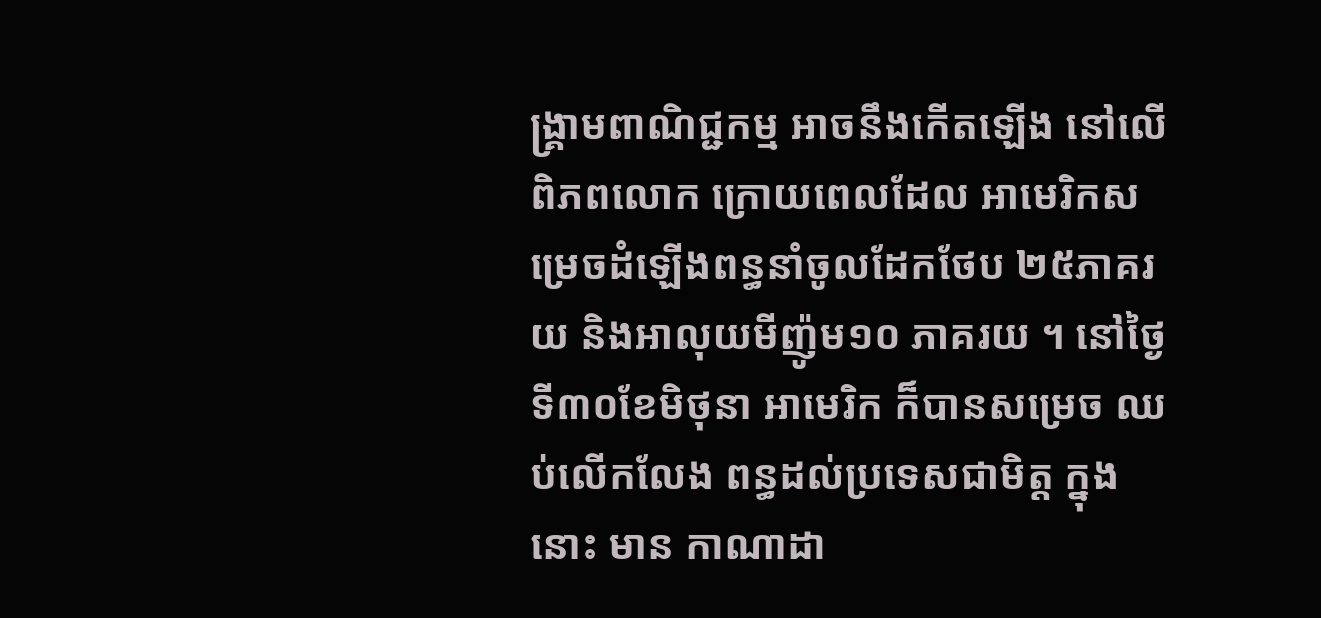ង្គ្រាមពាណិជ្ជកម្ម អាចនឹងកើតឡើង នៅលើពិភពលោក ក្រោយពេលដែល អាមេរិកសម្រេចដំឡើងពន្ធនាំចូលដែកថែប ២៥ភាគរយ និងអាលុយមីញ៉ូម១០ ភាគរយ ។ នៅថ្ងៃទី៣០ខែមិថុនា អាមេរិក ក៏បានសម្រេច ឈប់លើកលែង ពន្ធដល់ប្រទេសជាមិត្ត ក្នុងនោះ មាន កាណាដា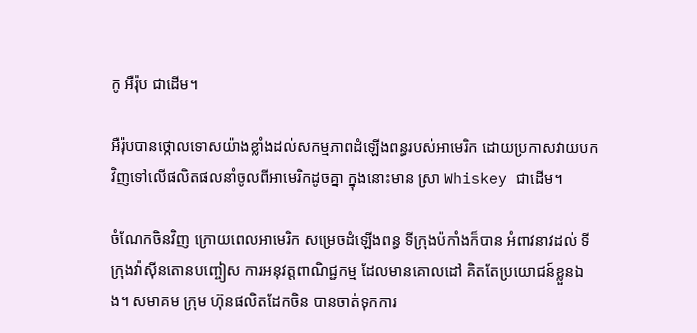កូ អឺរ៉ុប ជាដើម។

អឺរ៉ុបបានថ្កោលទោសយ៉ាងខ្លាំងដល់សកម្មភាពដំឡើងពន្ធរបស់អាមេរិក ដោយប្រកាសវាយបកវិញទៅលើផលិតផលនាំចូលពីអាមេរិកដូចគ្នា ក្នុងនោះមាន ស្រា Whiskey ជាដើម។

ចំណែកចិនវិញ ក្រោយពេលអាមេរិក សម្រេចដំឡើងពន្ធ ទីក្រុងប៉កាំងក៏បាន អំពាវនាវដល់ ទីក្រុងវ៉ាស៊ីនតោនបញ្ចៀស ការអនុវត្តពាណិជ្ជកម្ម ដែលមានគោលដៅ គិតតែប្រយោជន៍ខ្លួនឯង។ សមាគម ក្រុម ហ៊ុនផលិតដែកចិន បានចាត់ទុកការ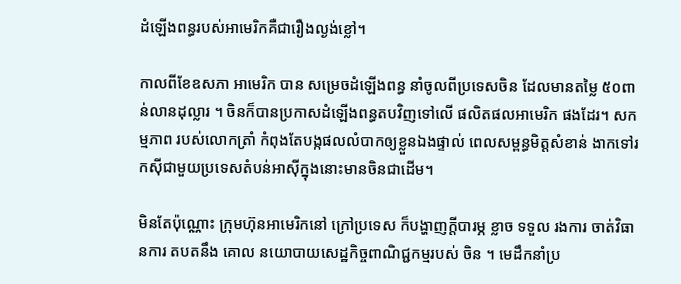ដំឡើងពន្ធរបស់អាមេរិកគឺជារឿងល្ងង់ខ្លៅ។

កាលពីខែឧសភា អាមេរិក បាន សម្រេចដំឡើងពន្ធ នាំចូលពីប្រទេសចិន ដែលមានតម្លៃ ៥០ពាន់លានដុល្លារ ។ ចិនក៏បានប្រកាសដំឡើងពន្ធតបវិញទៅលើ ផលិតផលអាមេរិក ផងដែរ។ សកម្មភាព របស់លោកត្រាំ កំពុងតែបង្កផលលំបាកឲ្យខ្លួនឯងផ្ទាល់ ពេលសម្ពន្ធមិត្តសំខាន់ ងាកទៅរកសុីជាមួយប្រទេសតំបន់អាស៊ីក្នុងនោះមានចិនជាដើម។

មិនតែប៉ុណ្ណោះ ក្រុមហ៊ុនអាមេរិកនៅ ក្រៅប្រទេស ក៏បង្ហាញក្តីបារម្ភ ខ្លាច ទទួល រងការ ចាត់វិធានការ តបតនឹង គោល នយោបាយសេដ្ឋកិច្ចពាណិជ្ជកម្មរបស់ ចិន ។ មេដឹកនាំប្រ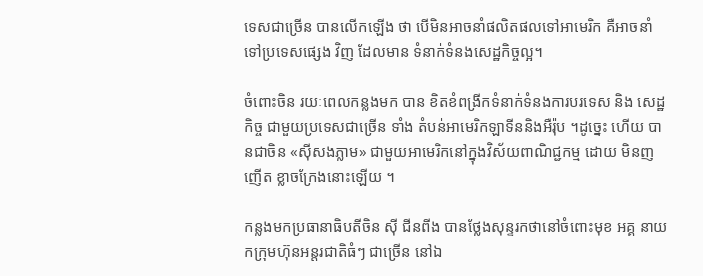ទេសជាច្រើន បានលើកឡើង ថា បើមិនអាចនាំផលិតផលទៅអាមេរិក គឺអាចនាំទៅប្រទេសផ្សេង វិញ ដែលមាន ទំនាក់ទំនងសេដ្ឋកិច្ចល្អ។

ចំពោះចិន រយៈពេលកន្លងមក បាន ខិតខំពង្រីកទំនាក់ទំនងការបរទេស និង សេដ្ឋកិច្ច ជាមួយប្រទេសជាច្រើន ទាំង តំបន់អាមេរិកឡាទីននិងអឺរ៉ុប ។ដូច្នេះ ហើយ បានជាចិន «ស៊ីសងភ្លាម» ជាមួយអាមេរិកនៅក្នុងវិស័យពាណិជ្ជកម្ម ដោយ មិនញញើត ខ្លាចក្រែងនោះឡើយ ។

កន្លងមកប្រធានាធិបតីចិន ស៊ី ជីនពីង បានថ្លែងសុន្ទរកថានៅចំពោះមុខ អគ្គ នាយកក្រុមហ៊ុនអន្តរជាតិធំៗ ជាច្រើន នៅឯ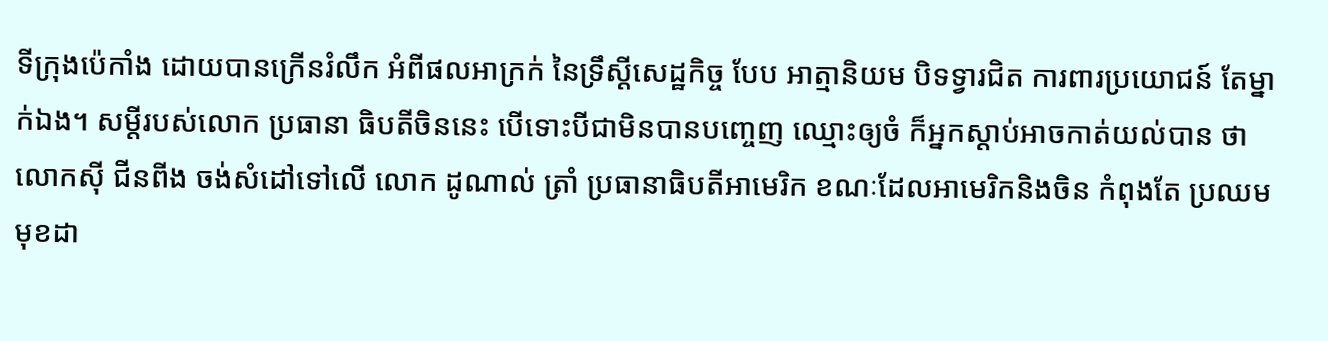ទីក្រុងប៉េកាំង ដោយបានក្រើនរំលឹក អំពីផលអាក្រក់ នៃទ្រឹស្តីសេដ្ឋកិច្ច បែប អាត្មានិយម បិទទ្វារជិត ការពារប្រយោជន៍ តែម្នាក់ឯង។ សម្តីរបស់លោក ប្រធានា ធិបតីចិននេះ បើទោះបីជាមិនបានបញ្ចេញ ឈ្មោះឲ្យចំ ក៏អ្នកស្តាប់អាចកាត់យល់បាន ថាលោកស៊ី ជីនពីង ចង់សំដៅទៅលើ លោក ដូណាល់ ត្រាំ ប្រធានាធិបតីអាមេរិក ខណៈដែលអាមេរិកនិងចិន កំពុងតែ ប្រឈមមុខដា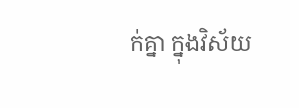ក់គ្នា ក្នុងវិស័យ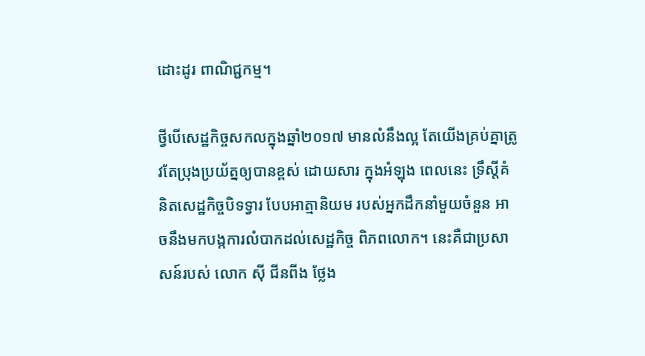ដោះដូរ ពាណិជ្ជកម្ម។

ថ្វីបើសេដ្ឋកិច្ចសកលក្នុងឆ្នាំ២០១៧ មានលំនឹងល្អ តែយើងគ្រប់គ្នាត្រូវតែប្រុងប្រយ័ត្នឲ្យបានខ្ពស់ ដោយសារ ក្នុងអំឡុង ពេលនេះ ទ្រឹស្តីគំនិតសេដ្ឋកិច្ចបិទទ្វារ បែបអាត្មានិយម របស់អ្នកដឹកនាំមួយចំនួន អាចនឹងមកបង្កការលំបាកដល់សេដ្ឋកិច្ច ពិភពលោក។ នេះគឺជាប្រសាសន៍របស់ លោក ស៊ី ជីនពីង ថ្លែង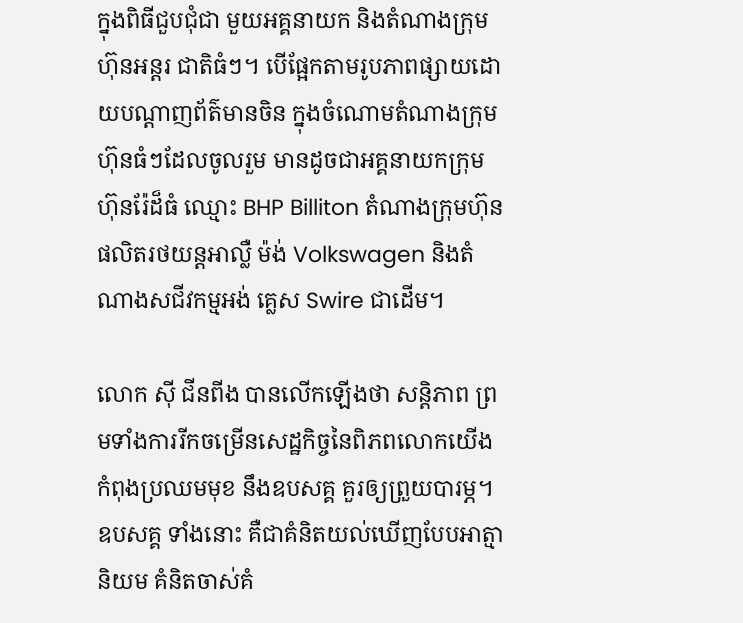ក្នុងពិធីជួបជុំជា មួយអគ្គនាយក និងតំណាងក្រុមហ៊ុនអន្តរ ជាតិធំៗ។ បើផ្អែកតាមរូបភាពផ្សាយដោយបណ្តាញព័ត៌មានចិន ក្នុងចំណោមតំណាងក្រុមហ៊ុនធំៗដែលចូលរួម មានដូចជាអគ្គនាយកក្រុមហ៊ុនរ៉ែដ៏ធំ ឈ្មោះ BHP Billiton តំណាងក្រុមហ៊ុនផលិតរថយន្តអាល្លឺ ម៉ង់ Volkswagen និងតំណាងសជីវកម្មអង់ គ្លេស Swire ជាដើម។

លោក ស៊ី ជីនពីង បានលើកឡើងថា សន្តិភាព ព្រមទាំងការរីកចម្រើនសេដ្ឋកិច្ចនៃពិភពលោកយើង កំពុងប្រឈមមុខ នឹងឧបសគ្គ គួរឲ្យព្រួយបារម្ភ។ ឧបសគ្គ ទាំងនោះ គឺជាគំនិតយល់ឃើញបែបអាត្មា និយម គំនិតចាស់គំ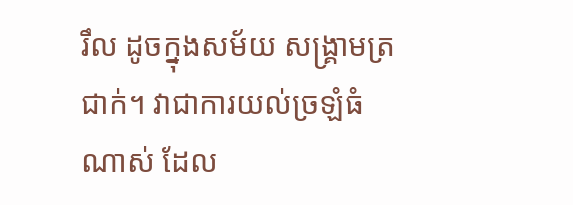រឹល ដូចក្នុងសម័យ សង្រ្គាមត្រជាក់។ វាជាការយល់ច្រឡំធំ ណាស់ ដែល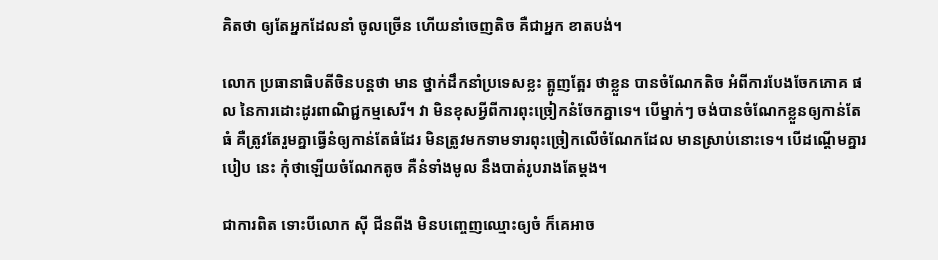គិតថា ឲ្យតែអ្នកដែលនាំ ចូលច្រើន ហើយនាំចេញតិច គឺជាអ្នក ខាតបង់។

លោក ប្រធានាធិបតីចិនបន្តថា មាន ថ្នាក់ដឹកនាំប្រទេសខ្លះ ត្អូញត្អែរ ថាខ្លួន បានចំណែកតិច អំពីការបែងចែកភោគ ផល នៃការដោះដូរពាណិជ្ជកម្មសេរី។ វា មិនខុសអ្វីពីការពុះច្រៀកនំចែកគ្នាទេ។ បើម្នាក់ៗ ចង់បានចំណែកខ្លួនឲ្យកាន់តែធំ គឺត្រូវតែរួមគ្នាធ្វើនំឲ្យកាន់តែធំដែរ មិនត្រូវមកទាមទារពុះច្រៀកលើចំណែកដែល មានស្រាប់នោះទេ។ បើដណ្តើមគ្នារបៀប នេះ កុំថាឡើយចំណែកតូច គឺនំទាំងមូល នឹងបាត់រូបរាងតែម្តង។

ជាការពិត ទោះបីលោក ស៊ី ជីនពីង មិនបញ្ចេញឈ្មោះឲ្យចំ ក៏គេអាច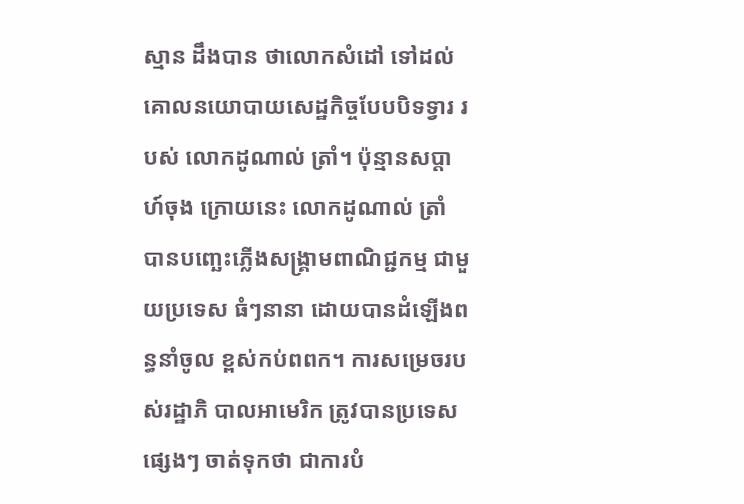ស្មាន ដឹងបាន ថាលោកសំដៅ ទៅដល់គោលនយោបាយសេដ្ឋកិច្ចបែបបិទទ្វារ របស់ លោកដូណាល់ ត្រាំ។ ប៉ុន្មានសប្តាហ៍ចុង ក្រោយនេះ លោកដូណាល់ ត្រាំ បានបញ្ឆេះភ្លើងសង្រ្គាមពាណិជ្ជកម្ម ជាមួយប្រទេស ធំៗនានា ដោយបានដំឡើងពន្ធនាំចូល ខ្ពស់កប់ពពក។ ការសម្រេចរបស់រដ្ឋាភិ បាលអាមេរិក ត្រូវបានប្រទេសផ្សេងៗ ចាត់ទុកថា ជាការបំ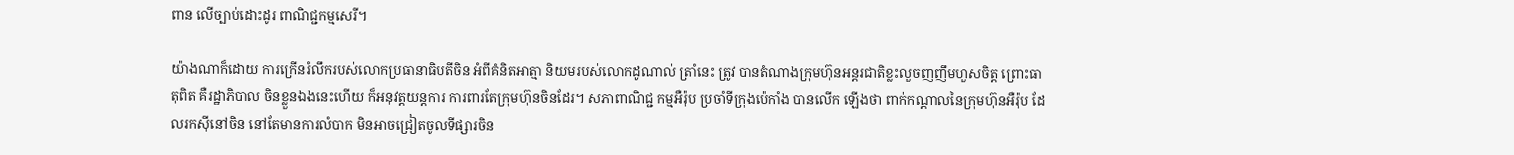ពាន លើច្បាប់ដោះដូរ ពាណិជ្ជកម្មសេរី។

យ៉ាងណាក៏ដោយ ការក្រើនរំលឹករបស់លោកប្រធានាធិបតីចិន អំពីគំនិតអាត្មា និយមរបស់លោកដូណាល់ ត្រាំនេះ ត្រូវ បានតំណាងក្រុមហ៊ុនអន្តរជាតិខ្លះលួចញញឹមហួសចិត្ត ព្រោះធាតុពិត គឺរដ្ឋាភិបាល ចិនខ្លួនឯងនេះហើយ ក៏អនុវត្តយន្តការ ការពារតែក្រុមហ៊ុនចិនដែរ។ សភាពាណិជ្ជ កម្មអឺរ៉ុប ប្រចាំទីក្រុងប៉េកាំង បានលើក ឡើងថា ពាក់កណ្តាលនៃក្រុមហ៊ុនអឺរ៉ុប ដែលរកស៊ីនៅចិន នៅតែមានការលំបាក មិនអាចជ្រៀតចូលទីផ្សារចិន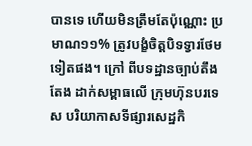បានទេ ហើយមិនត្រឹមតែប៉ុណ្ណោះ ប្រមាណ១១% ត្រូវបង្ខំចិត្តបិទទ្វារថែមទៀតផង។ ក្រៅ ពីបទដ្ឋានច្បាប់តឹងតែង ដាក់សម្ពាធលើ ក្រុមហ៊ុនបរទេស បរិយាកាសទីផ្សារសេដ្ឋកិ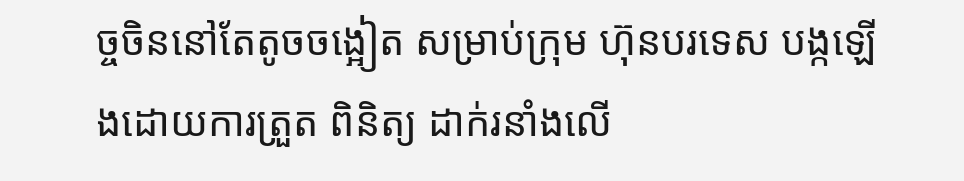ច្ចចិននៅតែតូចចង្អៀត សម្រាប់ក្រុម ហ៊ុនបរទេស បង្កឡើងដោយការត្រួត ពិនិត្យ ដាក់រនាំងលើ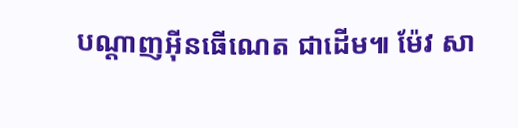បណ្តាញអុីនធើណេត ជាដើម៕ ម៉ែវ សា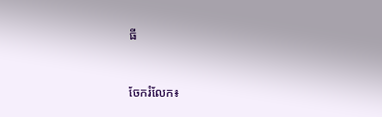ធី


ចែករំលែក៖